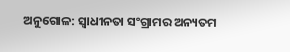ଅନୁଗୋଳ: ସ୍ୱାଧୀନତା ସଂଗ୍ରାମର ଅନ୍ୟତମ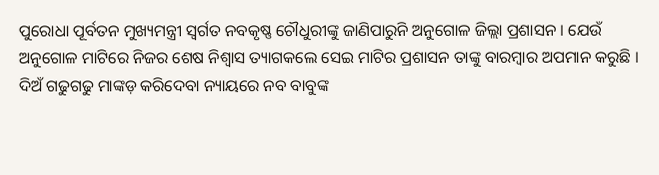ପୁରୋଧା ପୂର୍ବତନ ମୁଖ୍ୟମନ୍ତ୍ରୀ ସ୍ୱର୍ଗତ ନବକୃଷ୍ଣ ଚୌଧୁରୀଙ୍କୁ ଜାଣିପାରୁନି ଅନୁଗୋଳ ଜିଲ୍ଲା ପ୍ରଶାସନ । ଯେଉଁ ଅନୁଗୋଳ ମାଟିରେ ନିଜର ଶେଷ ନିଶ୍ୱାସ ତ୍ୟାଗକଲେ ସେଇ ମାଟିର ପ୍ରଶାସନ ତାଙ୍କୁ ବାରମ୍ବାର ଅପମାନ କରୁଛି । ଦିଅଁ ଗଢୁଗଢୁ ମାଙ୍କଡ଼ କରିଦେବା ନ୍ୟାୟରେ ନବ ବାବୁଙ୍କ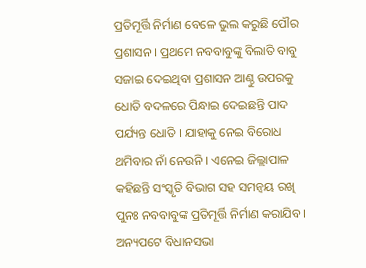ପ୍ରତିମୂର୍ତ୍ତି ନିର୍ମାଣ ବେଳେ ଭୁଲ କରୁଛି ପୌର ପ୍ରଶାସନ । ପ୍ରଥମେ ନବବାବୁଙ୍କୁ ବିଲାତି ବାବୁ ସଜାଇ ଦେଇଥିବା ପ୍ରଶାସନ ଆଣ୍ଠୁ ଉପରକୁ ଧୋତି ବଦଳରେ ପିନ୍ଧାଇ ଦେଇଛନ୍ତି ପାଦ ପର୍ଯ୍ୟନ୍ତ ଧୋତି । ଯାହାକୁ ନେଇ ବିରୋଧ ଥମିବାର ନାଁ ନେଉନି । ଏନେଇ ଜିଲ୍ଲାପାଳ କହିଛନ୍ତି ସଂସ୍କୃତି ବିଭାଗ ସହ ସମନ୍ୱୟ ରଖି ପୁନଃ ନବବାବୁଙ୍କ ପ୍ରତିମୂର୍ତ୍ତି ନିର୍ମାଣ କରାଯିବ । ଅନ୍ୟପଟେ ବିଧାନସଭା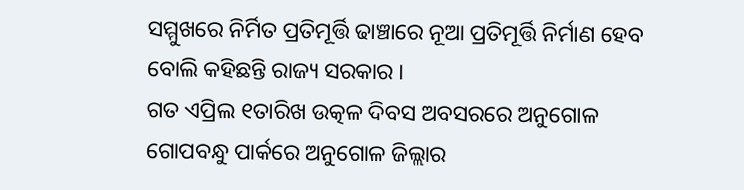ସମ୍ମୁଖରେ ନିର୍ମିତ ପ୍ରତିମୂର୍ତ୍ତି ଢାଞ୍ଚାରେ ନୂଆ ପ୍ରତିମୂର୍ତ୍ତି ନିର୍ମାଣ ହେବ ବୋଲି କହିଛନ୍ତି ରାଜ୍ୟ ସରକାର ।
ଗତ ଏପ୍ରିଲ ୧ତାରିଖ ଉତ୍କଳ ଦିବସ ଅବସରରେ ଅନୁଗୋଳ ଗୋପବନ୍ଧୁ ପାର୍କରେ ଅନୁଗୋଳ ଜିଲ୍ଲାର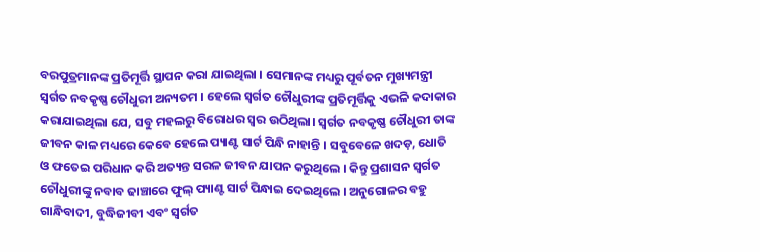ବରପୁତ୍ରମାନଙ୍କ ପ୍ରତିମୂର୍ତ୍ତି ସ୍ଥାପନ କରା ଯାଇଥିଲା । ସେମାନଙ୍କ ମଧ୍ୟରୁ ପୂର୍ବତନ ମୁଖ୍ୟମନ୍ତ୍ରୀ ସ୍ବର୍ଗତ ନବକୃଷ୍ଣ ଚୌଧୁରୀ ଅନ୍ୟତମ । ହେଲେ ସ୍ବର୍ଗତ ଚୌଧୁରୀଙ୍କ ପ୍ରତିମୂର୍ତ୍ତିକୁ ଏଭଳି କଦାକାର କରାଯାଇଥିଲା ଯେ, ସବୁ ମହଲରୁ ବିରୋଧର ସ୍ୱର ଉଠିଥିଲା। ସ୍ବର୍ଗତ ନବକୃଷ୍ଣ ଚୌଧୁରୀ ତାଙ୍କ ଜୀବନ କାଳ ମଧ୍ୟରେ କେବେ ହେଲେ ପ୍ୟାଣ୍ଟ ସାର୍ଟ ପିନ୍ଧି ନାହାନ୍ତି । ସବୁବେଳେ ଖଦଡ଼, ଧୋତି ଓ ଫତେଇ ପରିଧାନ କରି ଅତ୍ୟନ୍ତ ସରଳ ଜୀବନ ଯାପନ କରୁଥିଲେ । କିନ୍ତୁ ପ୍ରଶାସନ ସ୍ବର୍ଗତ ଚୌଧୁରୀଙ୍କୁ ନବାବ ଢାଞ୍ଚାରେ ଫୁଲ୍ ପ୍ୟାଣ୍ଟ ସାର୍ଟ ପିନ୍ଧାଇ ଦେଇଥିଲେ । ଅନୁଗୋଳର ବହୁ ଗାନ୍ଧିବାଦୀ, ବୁଦ୍ଧିଜୀବୀ ଏବଂ ସ୍ବର୍ଗତ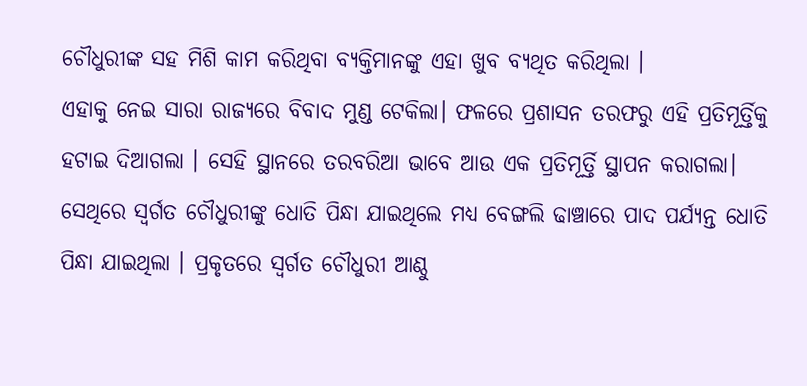ଚୌଧୁରୀଙ୍କ ସହ ମିଶି କାମ କରିଥିବା ବ୍ୟକ୍ତିମାନଙ୍କୁ ଏହା ଖୁବ ବ୍ୟଥିତ କରିଥିଲା ।
ଏହାକୁ ନେଇ ସାରା ରାଜ୍ୟରେ ବିବାଦ ମୁଣ୍ଡ ଟେକିଲା। ଫଳରେ ପ୍ରଶାସନ ତରଫରୁ ଏହି ପ୍ରତିମୂର୍ତ୍ତିକୁ ହଟାଇ ଦିଆଗଲା । ସେହି ସ୍ଥାନରେ ତରବରିଆ ଭାବେ ଆଉ ଏକ ପ୍ରତିମୂର୍ତ୍ତି ସ୍ଥାପନ କରାଗଲା। ସେଥିରେ ସ୍ବର୍ଗତ ଚୌଧୁରୀଙ୍କୁ ଧୋତି ପିନ୍ଧା ଯାଇଥିଲେ ମଧ୍ୟ ବେଙ୍ଗଲି ଢାଞ୍ଚାରେ ପାଦ ପର୍ଯ୍ୟନ୍ତ ଧୋତି ପିନ୍ଧା ଯାଇଥିଲା । ପ୍ରକୃତରେ ସ୍ବର୍ଗତ ଚୌଧୁରୀ ଆଣ୍ଠୁ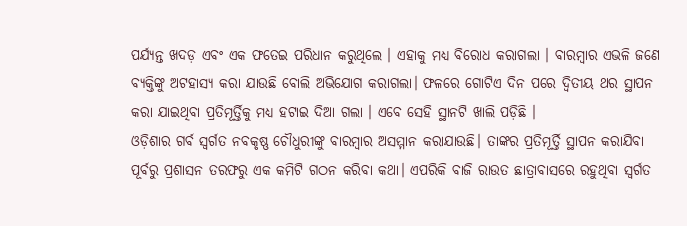ପର୍ଯ୍ୟନ୍ତ ଖଦଡ଼ ଏବଂ ଏକ ଫତେଇ ପରିଧାନ କରୁଥିଲେ । ଏହାକୁ ମଧ୍ୟ ବିରୋଧ କରାଗଲା । ବାରମ୍ବାର ଏଭଳି ଜଣେ ବ୍ୟକ୍ତିଙ୍କୁ ଅଟହାସ୍ୟ କରା ଯାଉଛି ବୋଲି ଅଭିଯୋଗ କରାଗଲା। ଫଳରେ ଗୋଟିଏ ଦିନ ପରେ ଦ୍ଵିତୀୟ ଥର ସ୍ଥାପନ କରା ଯାଇଥିବା ପ୍ରତିମୂର୍ତ୍ତିକୁ ମଧ୍ୟ ହଟାଇ ଦିଆ ଗଲା । ଏବେ ସେହି ସ୍ଥାନଟି ଖାଲି ପଡ଼ିଛି ।
ଓଡ଼ିଶାର ଗର୍ବ ସ୍ବର୍ଗତ ନବକୃଷ୍ଣ ଚୌଧୁରୀଙ୍କୁ ବାରମ୍ବାର ଅସମ୍ମାନ କରାଯାଉଛି। ତାଙ୍କର ପ୍ରତିମୂର୍ତ୍ତି ସ୍ଥାପନ କରାଯିବା ପୂର୍ବରୁ ପ୍ରଶାସନ ତରଫରୁ ଏକ କମିଟି ଗଠନ କରିବା କଥା। ଏପରିକି ବାଜି ରାଉତ ଛାତ୍ରାବାସରେ ରହୁଥିବା ସ୍ବର୍ଗତ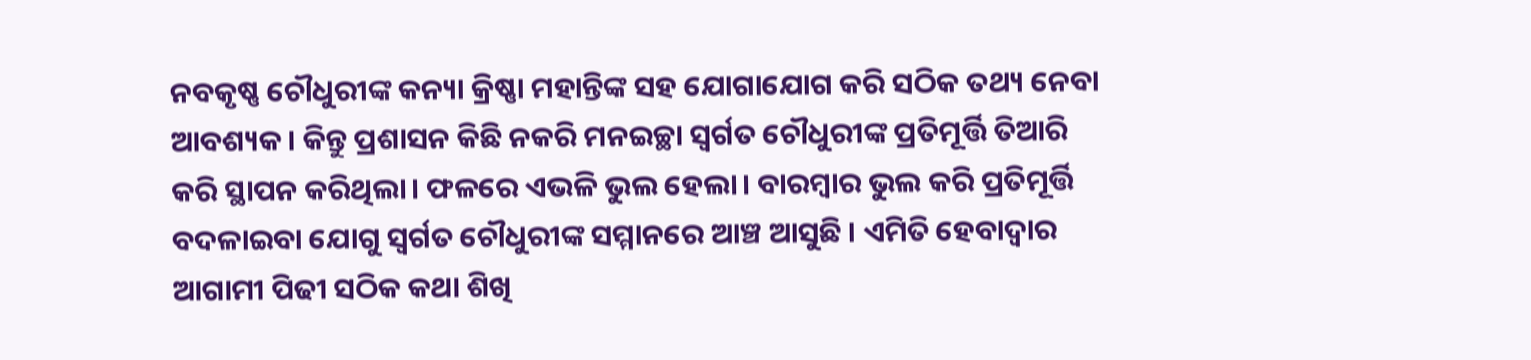ନବକୃଷ୍ଣ ଚୌଧୁରୀଙ୍କ କନ୍ୟା କ୍ରିଷ୍ଣା ମହାନ୍ତିଙ୍କ ସହ ଯୋଗାଯୋଗ କରି ସଠିକ ତଥ୍ୟ ନେବା ଆବଶ୍ୟକ। କିନ୍ତୁ ପ୍ରଶାସନ କିଛି ନକରି ମନଇଚ୍ଛା ସ୍ବର୍ଗତ ଚୌଧୁରୀଙ୍କ ପ୍ରତିମୂର୍ତ୍ତି ତିଆରି କରି ସ୍ଥାପନ କରିଥିଲା। ଫଳରେ ଏଭଳି ଭୁଲ ହେଲା। ବାରମ୍ବାର ଭୁଲ କରି ପ୍ରତିମୂର୍ତ୍ତି ବଦଳାଇବା ଯୋଗୁ ସ୍ବର୍ଗତ ଚୌଧୁରୀଙ୍କ ସମ୍ମାନରେ ଆଞ୍ଚ ଆସୁଛି । ଏମିତି ହେବାଦ୍ୱାର ଆଗାମୀ ପିଢୀ ସଠିକ କଥା ଶିଖି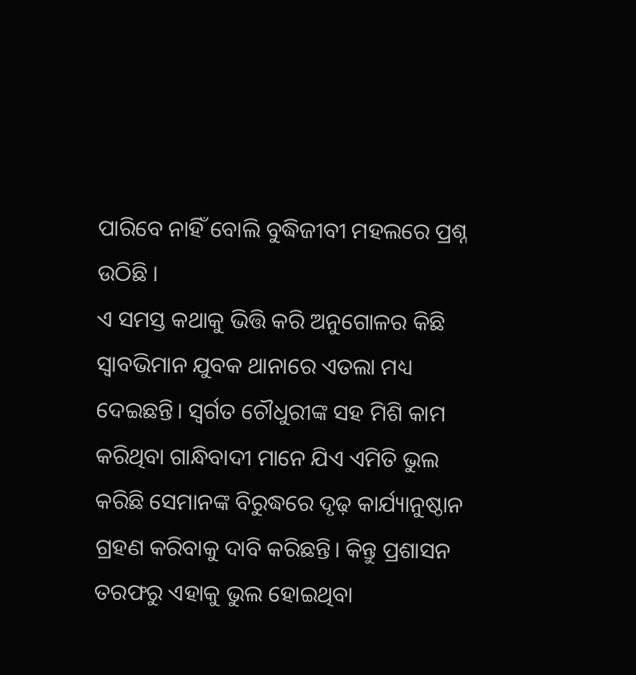ପାରିବେ ନାହିଁ ବୋଲି ବୁଦ୍ଧିଜୀବୀ ମହଲରେ ପ୍ରଶ୍ନ ଉଠିଛି ।
ଏ ସମସ୍ତ କଥାକୁ ଭିତ୍ତି କରି ଅନୁଗୋଳର କିଛି ସ୍ୱାବଭିମାନ ଯୁବକ ଥାନାରେ ଏତଲା ମଧ୍ୟ ଦେଇଛନ୍ତି। ସ୍ବର୍ଗତ ଚୌଧୁରୀଙ୍କ ସହ ମିଶି କାମ କରିଥିବା ଗାନ୍ଧିବାଦୀ ମାନେ ଯିଏ ଏମିତି ଭୁଲ କରିଛି ସେମାନଙ୍କ ବିରୁଦ୍ଧରେ ଦୃଢ଼ କାର୍ଯ୍ୟାନୁଷ୍ଠାନ ଗ୍ରହଣ କରିବାକୁ ଦାବି କରିଛନ୍ତି। କିନ୍ତୁ ପ୍ରଶାସନ ତରଫରୁ ଏହାକୁ ଭୁଲ ହୋଇଥିବା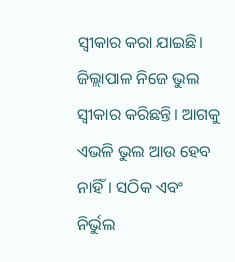ସ୍ୱୀକାର କରା ଯାଇଛି। ଜିଲ୍ଲାପାଳ ନିଜେ ଭୁଲ ସ୍ୱୀକାର କରିଛନ୍ତି। ଆଗକୁ ଏଭଳି ଭୁଲ ଆଉ ହେବ ନାହିଁ। ସଠିକ ଏବଂ ନିର୍ଭୁଲ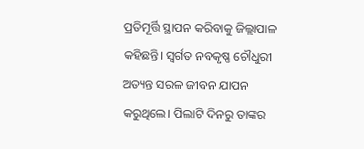ପ୍ରତିମୂର୍ତ୍ତି ସ୍ଥାପନ କରିବାକୁ ଜିଲ୍ଲାପାଳ କହିଛନ୍ତି। ସ୍ବର୍ଗତ ନବକୃଷ୍ଣ ଚୌଧୁରୀ ଅତ୍ୟନ୍ତ ସରଳ ଜୀବନ ଯାପନ କରୁଥିଲେ। ପିଲାଟି ଦିନରୁ ତାଙ୍କର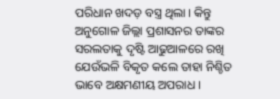ପରିଧାନ ଖଦଡ଼ ବସ୍ତ୍ର ଥିଲା । କିନ୍ତୁ ଅନୁଗୋଳ ଜିଲ୍ଲା ପ୍ରଶାସନର ତାଙ୍କର ସରଲତାକୁ ଦୃଷ୍ଟି ଆଢୁଆଳରେ ରଖି ଯେଉଁଭଳି ବିକୃତ କଲେ ତାହା ନିଶ୍ଚିତ ଭାବେ ଅକ୍ଷମଣୀୟ ଅପରାଧ ।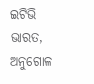ଇଟିଭି ଭାରତ, ଅନୁଗୋଳ